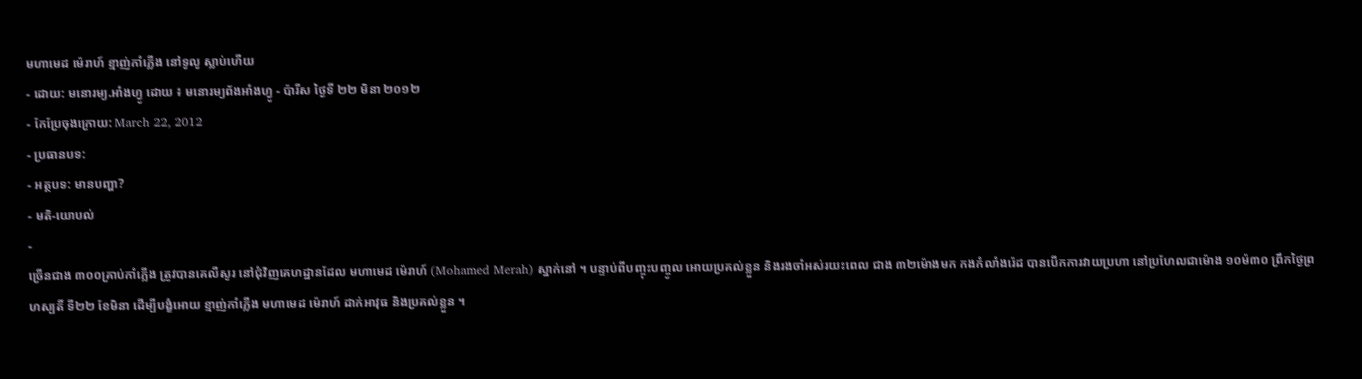មហាមេដ ម៉េរាហ៍ ខ្មាញ់កាំភ្លើង នៅទូលូ ស្លាប់ហើយ
- ដោយ: មនោរម្យ.អាំងហ្វូ ដោយ ៖ មនោរម្យព័ងអាំងហ្វូ - ប៉ារីស ថ្ងៃទី ២២ មិនា ២០១២
- កែប្រែចុងក្រោយ: March 22, 2012
- ប្រធានបទ:
- អត្ថបទ: មានបញ្ហា?
- មតិ-យោបល់
-
ច្រើនជាង ៣០០គ្រាប់កាំភ្លើង ត្រូវបានគេលឺសូរ នៅជុំវិញគេហដ្ឋានដែល មហាមេដ ម៉េរាហ៍ (Mohamed Merah) ស្នាក់នៅ ។ បន្ទាប់ពីបញ្ចុះបញ្ចូល អោយប្រគល់ខ្លួន និងរងចាំអស់រយះពេល ជាង ៣២ម៉ោងមក កងកំលាំងរ៉េដ បានបើកការវាយប្រហា នៅប្រហែលជាម៉ោង ១០ម៉៣០ ព្រឹកថ្ងៃព្រហស្បតិ៍ ទី២២ ខែមិនា ដើម្បីបង្ខំអោយ ខ្មាញ់កាំភ្លើង មហាមេដ ម៉េរាហ៍ ដាក់អាវុធ និងប្រគល់ខ្លួន ។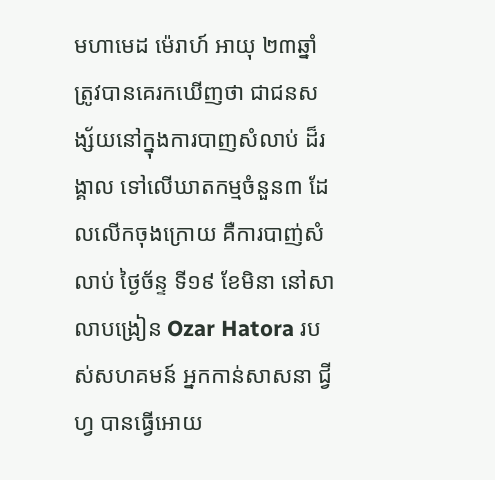មហាមេដ ម៉េរាហ៍ អាយុ ២៣ឆ្នាំ ត្រូវបានគេរកឃើញថា ជាជនសង្ស័យនៅក្នុងការបាញសំលាប់ ដ៏រង្គាល ទៅលើឃាតកម្មចំនួន៣ ដែលលើកចុងក្រោយ គឺការបាញ់សំលាប់ ថ្ងៃច័ន្ទ ទី១៩ ខែមិនា នៅសាលាបង្រៀន Ozar Hatora របស់សហគមន៍ អ្នកកាន់សាសនា ជ្វីហ្វ បានធ្វើអោយ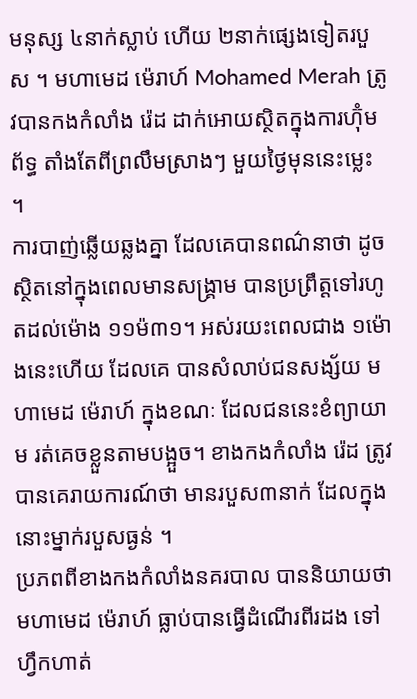មនុស្ស ៤នាក់ស្លាប់ ហើយ ២នាក់ផ្សេងទៀតរបួស ។ មហាមេដ ម៉េរាហ៍ Mohamed Merah ត្រូវបានកងកំលាំង រ៉េដ ដាក់អោយស្ថិតក្នុងការហ៊ុំមព័ទ្ធ តាំងតែពីព្រលឹមស្រាងៗ មួយថ្ងៃមុននេះម្លេះ ។
ការបាញ់ឆ្លើយឆ្លងគ្នា ដែលគេបានពណ៌នាថា ដូចស្ថិតនៅក្នុងពេលមានសង្គ្រាម បានប្រព្រឹត្តទៅរហូតដល់ម៉ោង ១១ម៉៣១។ អស់រយះពេលជាង ១ម៉ោងនេះហើយ ដែលគេ បានសំលាប់ជនសង្ស័យ មហាមេដ ម៉េរាហ៍ ក្នុងខណៈ ដែលជននេះខំព្យាយាម រត់គេចខ្លួនតាមបង្អួច។ ខាងកងកំលាំង រ៉េដ ត្រូវបានគេរាយការណ៍ថា មានរបួស៣នាក់ ដែលក្នុងនោះម្នាក់របួសធ្ងន់ ។
ប្រភពពីខាងកងកំលាំងនគរបាល បាននិយាយថា មហាមេដ ម៉េរាហ៍ ធ្លាប់បានធ្វើដំណើរពីរដង ទៅហ្វឹកហាត់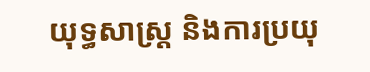យុទ្ធសាស្រ្ត និងការប្រយុ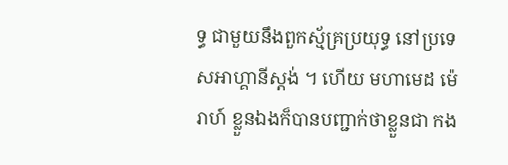ទ្ធ ជាមួយនឹងពួកស្ម័គ្រប្រយុទ្ធ នៅប្រទេសអាហ្គានីស្ដង់ ។ ហើយ មហាមេដ ម៉េរាហ៍ ខ្លួនឯងក៏បានបញ្ជាក់ថាខ្លួនជា កង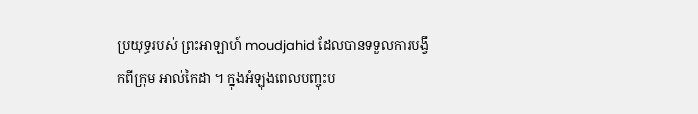ប្រយុទ្ធរបស់ ព្រះអាឡាហ៍ moudjahid ដែលបានទទួលការបង្វឹកពីក្រុម អាល់កៃដា ។ ក្នុងអំឡុងពេលបញ្ចុះប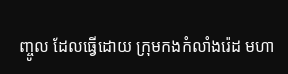ញ្ចូល ដែលធ្វើដោយ ក្រុមកងកំលាំងរ៉េដ មហា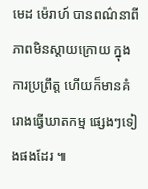មេដ ម៉េរាហ៍ បានពណ៌នាពី ភាពមិនស្ដាយក្រោយ ក្នុងការប្រព្រឹត្ត ហើយក៏មានគំរោងធ្វើឃាតកម្ម ផ្សេងៗទៀងផងដែរ ៕